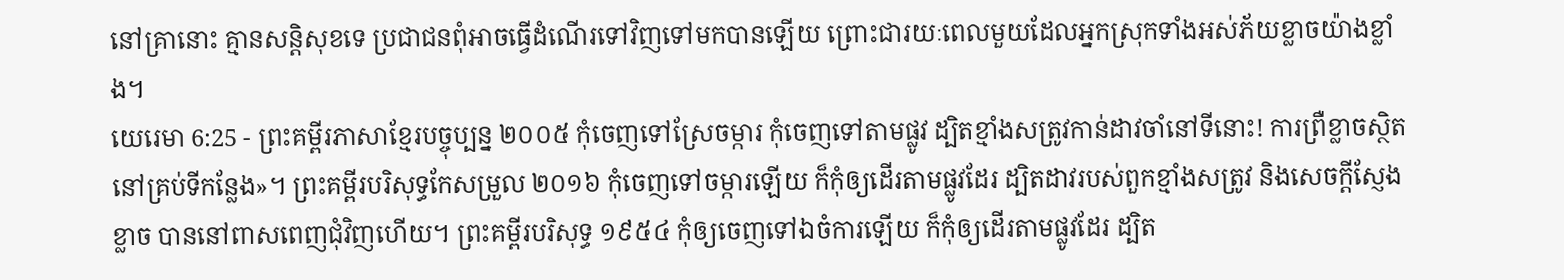នៅគ្រានោះ គ្មានសន្តិសុខទេ ប្រជាជនពុំអាចធ្វើដំណើរទៅវិញទៅមកបានឡើយ ព្រោះជារយៈពេលមួយដែលអ្នកស្រុកទាំងអស់ភ័យខ្លាចយ៉ាងខ្លាំង។
យេរេមា 6:25 - ព្រះគម្ពីរភាសាខ្មែរបច្ចុប្បន្ន ២០០៥ កុំចេញទៅស្រែចម្ការ កុំចេញទៅតាមផ្លូវ ដ្បិតខ្មាំងសត្រូវកាន់ដាវចាំនៅទីនោះ! ការព្រឺខ្លាចស្ថិតនៅគ្រប់ទីកន្លែង»។ ព្រះគម្ពីរបរិសុទ្ធកែសម្រួល ២០១៦ កុំចេញទៅចម្ការឡើយ ក៏កុំឲ្យដើរតាមផ្លូវដែរ ដ្បិតដាវរបស់ពួកខ្មាំងសត្រូវ និងសេចក្ដីស្ញែងខ្លាច បាននៅពាសពេញជុំវិញហើយ។ ព្រះគម្ពីរបរិសុទ្ធ ១៩៥៤ កុំឲ្យចេញទៅឯចំការឡើយ ក៏កុំឲ្យដើរតាមផ្លូវដែរ ដ្បិត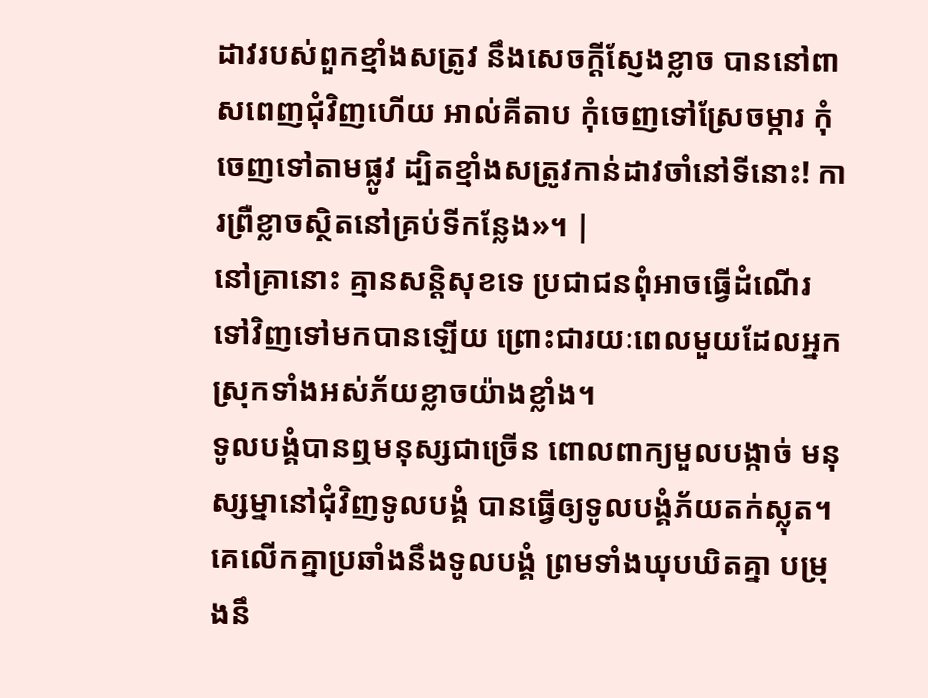ដាវរបស់ពួកខ្មាំងសត្រូវ នឹងសេចក្ដីស្ញែងខ្លាច បាននៅពាសពេញជុំវិញហើយ អាល់គីតាប កុំចេញទៅស្រែចម្ការ កុំចេញទៅតាមផ្លូវ ដ្បិតខ្មាំងសត្រូវកាន់ដាវចាំនៅទីនោះ! ការព្រឺខ្លាចស្ថិតនៅគ្រប់ទីកន្លែង»។ |
នៅគ្រានោះ គ្មានសន្តិសុខទេ ប្រជាជនពុំអាចធ្វើដំណើរទៅវិញទៅមកបានឡើយ ព្រោះជារយៈពេលមួយដែលអ្នកស្រុកទាំងអស់ភ័យខ្លាចយ៉ាងខ្លាំង។
ទូលបង្គំបានឮមនុស្សជាច្រើន ពោលពាក្យមួលបង្កាច់ មនុស្សម្នានៅជុំវិញទូលបង្គំ បានធ្វើឲ្យទូលបង្គំភ័យតក់ស្លុត។ គេលើកគ្នាប្រឆាំងនឹងទូលបង្គំ ព្រមទាំងឃុបឃិតគ្នា បម្រុងនឹ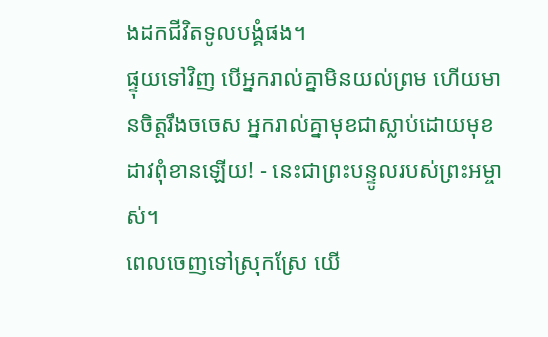ងដកជីវិតទូលបង្គំផង។
ផ្ទុយទៅវិញ បើអ្នករាល់គ្នាមិនយល់ព្រម ហើយមានចិត្តរឹងចចេស អ្នករាល់គ្នាមុខជាស្លាប់ដោយមុខដាវពុំខានឡើយ! - នេះជាព្រះបន្ទូលរបស់ព្រះអម្ចាស់។
ពេលចេញទៅស្រុកស្រែ យើ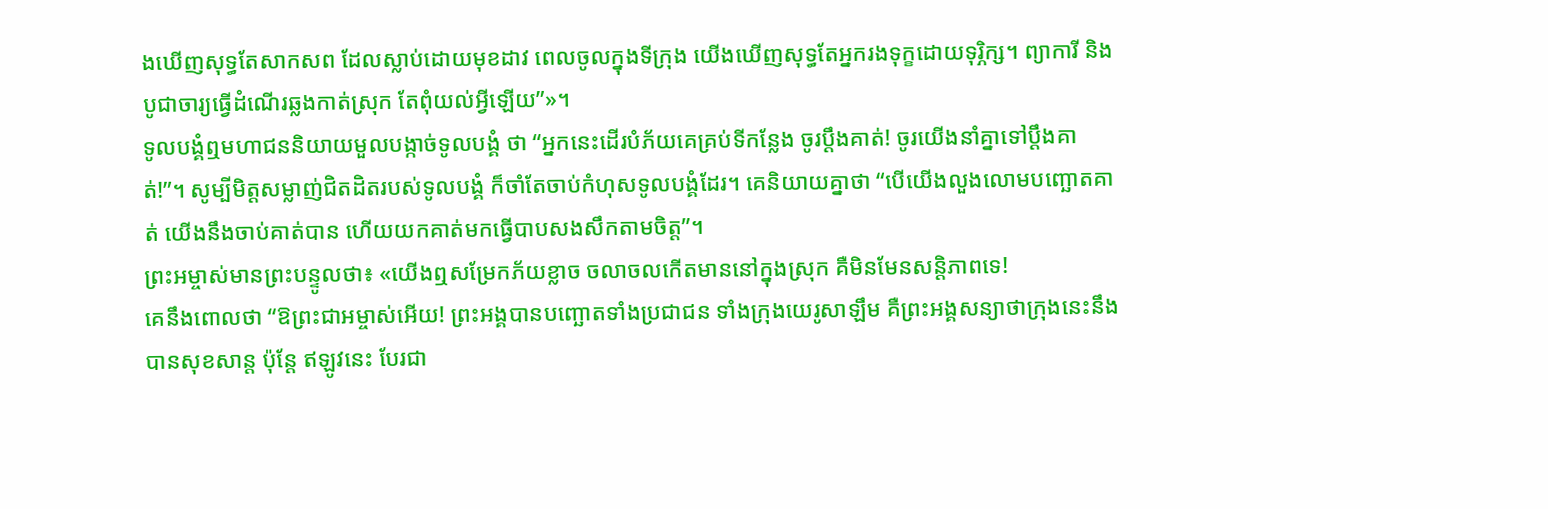ងឃើញសុទ្ធតែសាកសព ដែលស្លាប់ដោយមុខដាវ ពេលចូលក្នុងទីក្រុង យើងឃើញសុទ្ធតែអ្នករងទុក្ខដោយទុរ្ភិក្ស។ ព្យាការី និងបូជាចារ្យធ្វើដំណើរឆ្លងកាត់ស្រុក តែពុំយល់អ្វីឡើយ”»។
ទូលបង្គំឮមហាជននិយាយមួលបង្កាច់ទូលបង្គំ ថា “អ្នកនេះដើរបំភ័យគេគ្រប់ទីកន្លែង ចូរប្ដឹងគាត់! ចូរយើងនាំគ្នាទៅប្ដឹងគាត់!”។ សូម្បីមិត្តសម្លាញ់ជិតដិតរបស់ទូលបង្គំ ក៏ចាំតែចាប់កំហុសទូលបង្គំដែរ។ គេនិយាយគ្នាថា “បើយើងលួងលោមបញ្ឆោតគាត់ យើងនឹងចាប់គាត់បាន ហើយយកគាត់មកធ្វើបាបសងសឹកតាមចិត្ត”។
ព្រះអម្ចាស់មានព្រះបន្ទូលថា៖ «យើងឮសម្រែកភ័យខ្លាច ចលាចលកើតមាននៅក្នុងស្រុក គឺមិនមែនសន្តិភាពទេ!
គេនឹងពោលថា “ឱព្រះជាអម្ចាស់អើយ! ព្រះអង្គបានបញ្ឆោតទាំងប្រជាជន ទាំងក្រុងយេរូសាឡឹម គឺព្រះអង្គសន្យាថាក្រុងនេះនឹងបានសុខសាន្ត ប៉ុន្តែ ឥឡូវនេះ បែរជា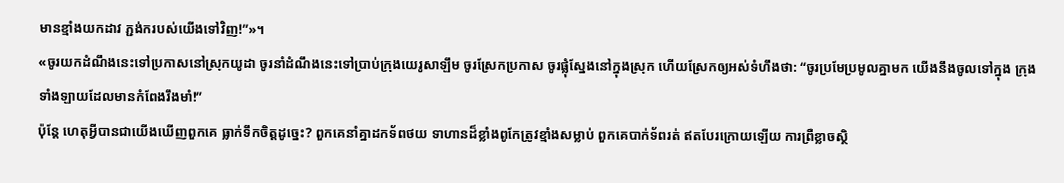មានខ្មាំងយកដាវ ភ្ជង់ករបស់យើងទៅវិញ!”»។
«ចូរយកដំណឹងនេះទៅប្រកាសនៅស្រុកយូដា ចូរនាំដំណឹងនេះទៅប្រាប់ក្រុងយេរូសាឡឹម ចូរស្រែកប្រកាស ចូរផ្លុំស្នែងនៅក្នុងស្រុក ហើយស្រែកឲ្យអស់ទំហឹងថា: “ចូរប្រមែប្រមូលគ្នាមក យើងនឹងចូលទៅក្នុង ក្រុងទាំងឡាយដែលមានកំពែងរឹងមាំ!”
ប៉ុន្តែ ហេតុអ្វីបានជាយើងឃើញពួកគេ ធ្លាក់ទឹកចិត្តដូច្នេះ? ពួកគេនាំគ្នាដកទ័ពថយ ទាហានដ៏ខ្លាំងពូកែត្រូវខ្មាំងសម្លាប់ ពួកគេបាក់ទ័ពរត់ ឥតបែរក្រោយឡើយ ការព្រឺខ្លាចស្ថិ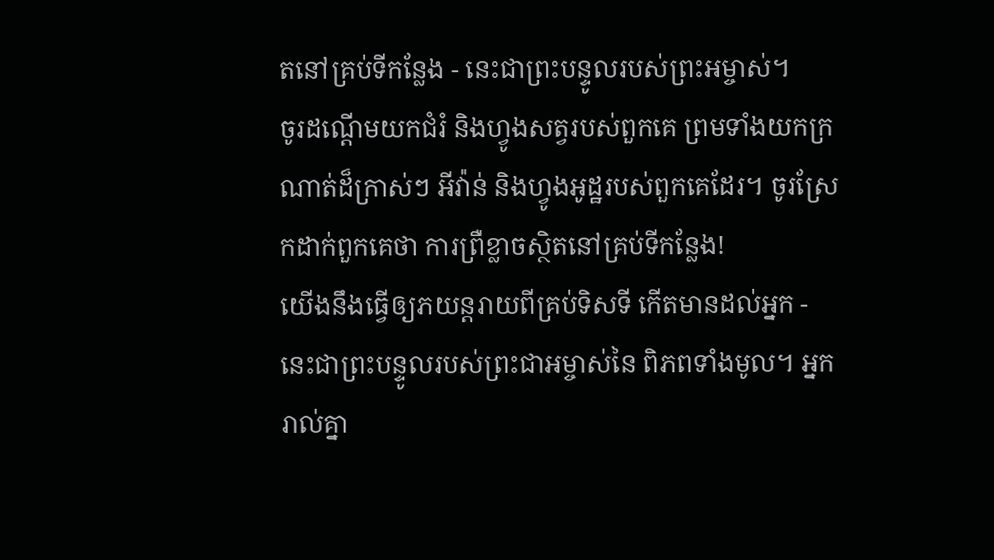តនៅគ្រប់ទីកន្លែង - នេះជាព្រះបន្ទូលរបស់ព្រះអម្ចាស់។
ចូរដណ្ដើមយកជំរំ និងហ្វូងសត្វរបស់ពួកគេ ព្រមទាំងយកក្រណាត់ដ៏ក្រាស់ៗ អីវ៉ាន់ និងហ្វូងអូដ្ឋរបស់ពួកគេដែរ។ ចូរស្រែកដាក់ពួកគេថា ការព្រឺខ្លាចស្ថិតនៅគ្រប់ទីកន្លែង!
យើងនឹងធ្វើឲ្យភយន្តរាយពីគ្រប់ទិសទី កើតមានដល់អ្នក - នេះជាព្រះបន្ទូលរបស់ព្រះជាអម្ចាស់នៃ ពិភពទាំងមូល។ អ្នករាល់គ្នា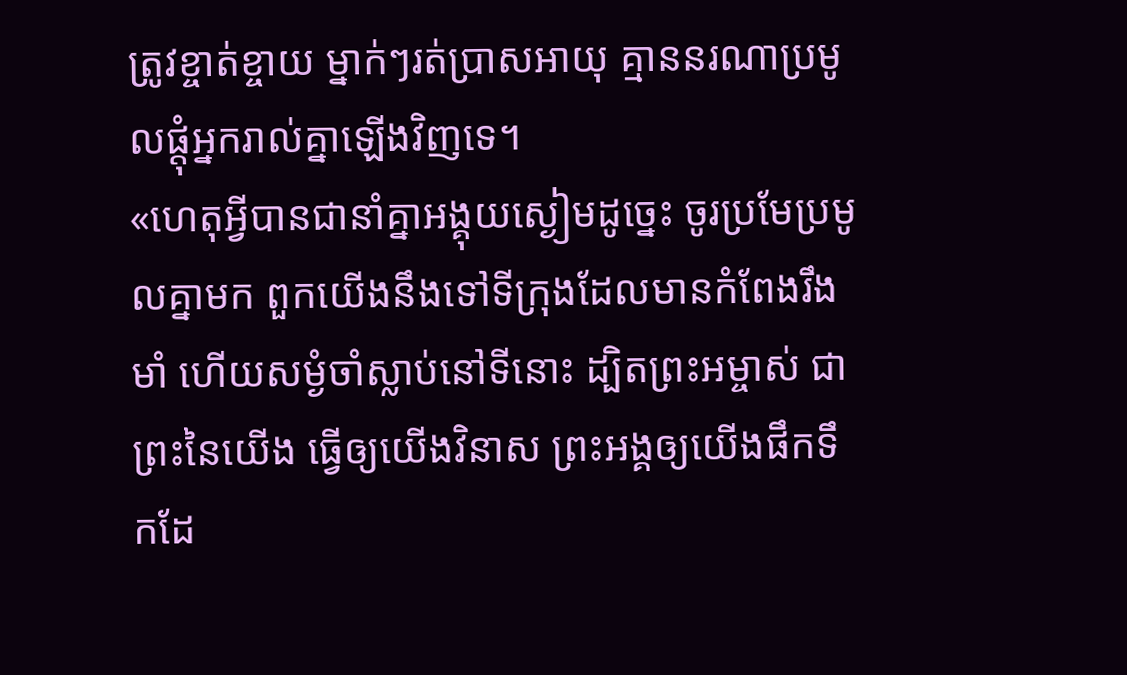ត្រូវខ្ចាត់ខ្ចាយ ម្នាក់ៗរត់ប្រាសអាយុ គ្មាននរណាប្រមូលផ្ដុំអ្នករាល់គ្នាឡើងវិញទេ។
«ហេតុអ្វីបានជានាំគ្នាអង្គុយស្ងៀមដូច្នេះ ចូរប្រមែប្រមូលគ្នាមក ពួកយើងនឹងទៅទីក្រុងដែលមានកំពែងរឹងមាំ ហើយសម្ងំចាំស្លាប់នៅទីនោះ ដ្បិតព្រះអម្ចាស់ ជាព្រះនៃយើង ធ្វើឲ្យយើងវិនាស ព្រះអង្គឲ្យយើងផឹកទឹកដែ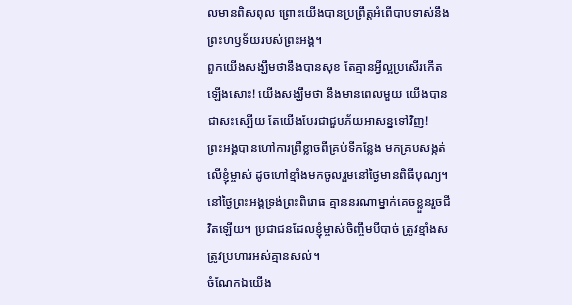លមានពិសពុល ព្រោះយើងបានប្រព្រឹត្តអំពើបាបទាស់នឹង ព្រះហឫទ័យរបស់ព្រះអង្គ។
ពួកយើងសង្ឃឹមថានឹងបានសុខ តែគ្មានអ្វីល្អប្រសើរកើតឡើងសោះ! យើងសង្ឃឹមថា នឹងមានពេលមួយ យើងបានជាសះស្បើយ តែយើងបែរជាជួបភ័យអាសន្នទៅវិញ!
ព្រះអង្គបានហៅការព្រឺខ្លាចពីគ្រប់ទីកន្លែង មកគ្របសង្កត់លើខ្ញុំម្ចាស់ ដូចហៅខ្មាំងមកចូលរួមនៅថ្ងៃមានពិធីបុណ្យ។ នៅថ្ងៃព្រះអង្គទ្រង់ព្រះពិរោធ គ្មាននរណាម្នាក់គេចខ្លួនរួចជីវិតឡើយ។ ប្រជាជនដែលខ្ញុំម្ចាស់ចិញ្ចឹមបីបាច់ ត្រូវខ្មាំងសត្រូវប្រហារអស់គ្មានសល់។
ចំណែកឯយើង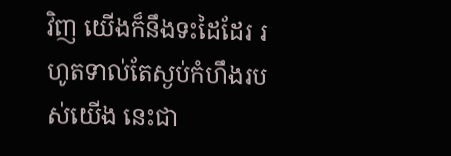វិញ យើងក៏នឹងទះដៃដែរ រហូតទាល់តែស្ងប់កំហឹងរបស់យើង នេះជា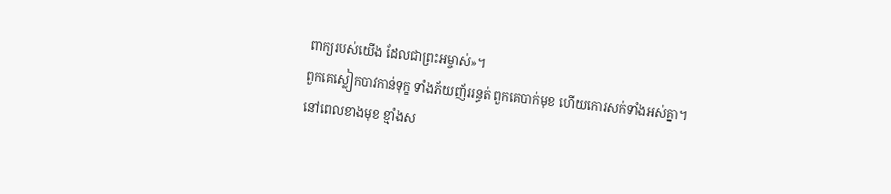ពាក្យរបស់យើង ដែលជាព្រះអម្ចាស់»។
ពួកគេស្លៀកបាវកាន់ទុក្ខ ទាំងភ័យញ័ររន្ធត់ ពួកគេបាក់មុខ ហើយកោរសក់ទាំងអស់គ្នា។
នៅពេលខាងមុខ ខ្មាំងស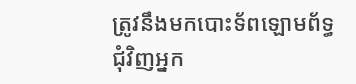ត្រូវនឹងមកបោះទ័ពឡោមព័ទ្ធជុំវិញអ្នក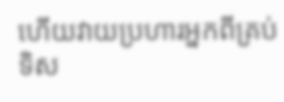ហើយវាយប្រហារអ្នកពីគ្រប់ទិស